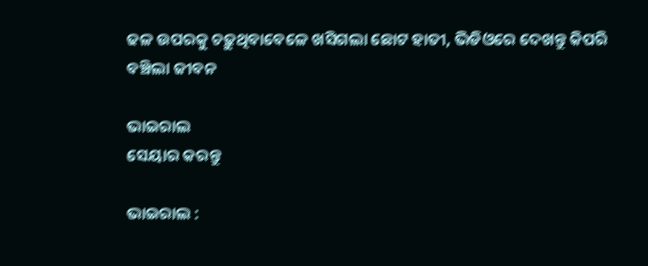ଢଳ ଉପରକୁ ଚଢ଼ୁଥିବାବେଳେ ଖସିଗଲା ଛୋଟ ହାତୀ, ଭିଡିଓରେ ଦେଖନ୍ତୁ କିପରି ବଞ୍ଚିଲା ଜୀବନ

ଭାଇରାଲ
ସେୟାର କରନ୍ତୁ

ଭାଇରାଲ :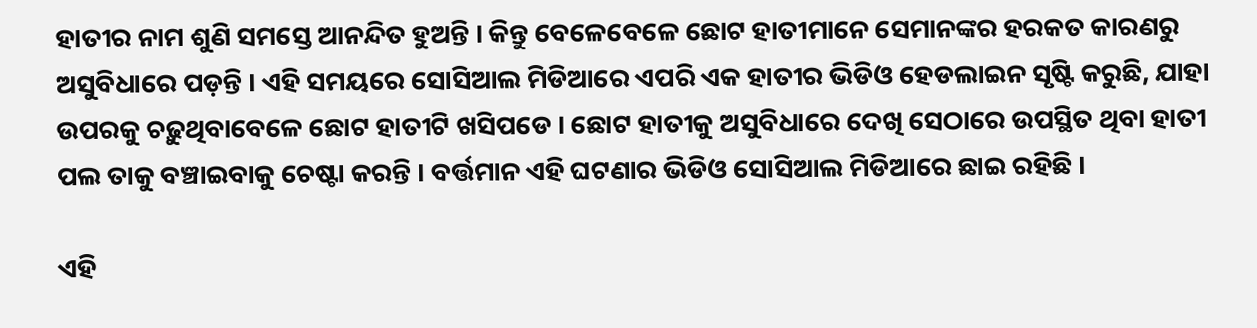ହାତୀର ନାମ ଶୁଣି ସମସ୍ତେ ଆନନ୍ଦିତ ହୁଅନ୍ତି । କିନ୍ତୁ ବେଳେବେଳେ ଛୋଟ ହାତୀମାନେ ସେମାନଙ୍କର ହରକତ କାରଣରୁ ଅସୁବିଧାରେ ପଡ଼ନ୍ତି । ଏହି ସମୟରେ ସୋସିଆଲ ମିଡିଆରେ ଏପରି ଏକ ହାତୀର ଭିଡିଓ ହେଡଲାଇନ ସୃଷ୍ଟି କରୁଛି, ଯାହା ଉପରକୁ ଚଢ଼ୁଥିବାବେଳେ ଛୋଟ ହାତୀଟି ଖସିପଡେ । ଛୋଟ ହାତୀକୁ ଅସୁବିଧାରେ ଦେଖି ସେଠାରେ ଉପସ୍ଥିତ ଥିବା ହାତୀ ପଲ ତାକୁ ବଞ୍ଚାଇବାକୁ ଚେଷ୍ଟା କରନ୍ତି । ବର୍ତ୍ତମାନ ଏହି ଘଟଣାର ଭିଡିଓ ସୋସିଆଲ ମିଡିଆରେ ଛାଇ ରହିଛି ।

ଏହି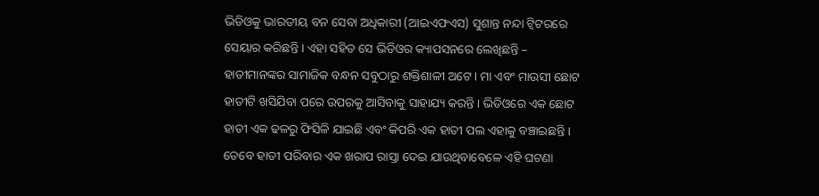ଭିଡିଓକୁ ଭାରତୀୟ ବନ ସେବା ଅଧିକାରୀ (ଆଇଏଫଏସ) ସୁଶାନ୍ତ ନନ୍ଦା ଟ୍ୱିଟରରେ ସେୟାର କରିଛନ୍ତି । ଏହା ସହିତ ସେ ଭିଡିଓର କ୍ୟାପସନରେ ଲେଖିଛନ୍ତି – ହାତୀମାନଙ୍କର ସାମାଜିକ ବନ୍ଧନ ସବୁଠାରୁ ଶକ୍ତିଶାଳୀ ଅଟେ । ମା ଏବଂ ମାଉସୀ ଛୋଟ ହାତୀଟି ଖସିଯିବା ପରେ ଉପରକୁ ଆସିବାକୁ ସାହାଯ୍ୟ କରନ୍ତି । ଭିଡିଓରେ ଏକ ଛୋଟ ହାତୀ ଏକ ଢଳରୁ ଫିସିଳି ଯାଇଛି ଏବଂ କିପରି ଏକ ହାତୀ ପଲ ଏହାକୁ ବଞ୍ଚାଇଛନ୍ତି । ତେବେ ହାତୀ ପରିବାର ଏକ ଖରାପ ରାସ୍ତା ଦେଇ ଯାଉଥିବାବେଳେ ଏହି ଘଟଣା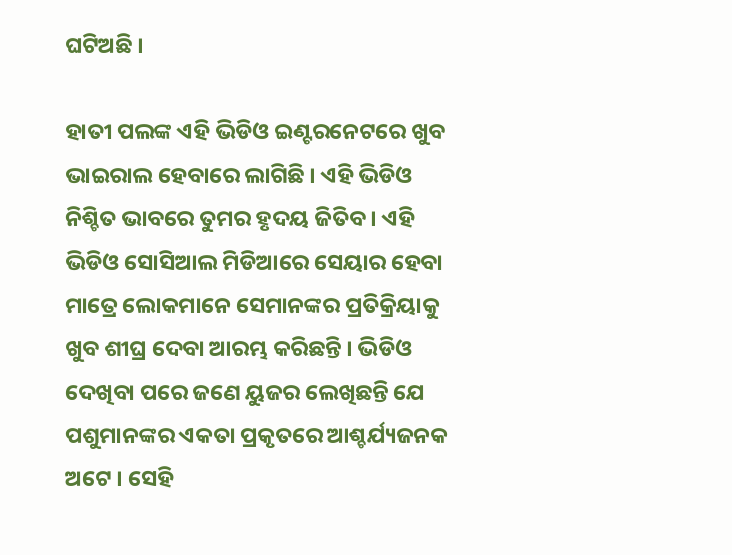ଘଟିଅଛି ।

ହାତୀ ପଲଙ୍କ ଏହି ଭିଡିଓ ଇଣ୍ଟରନେଟରେ ଖୁବ ଭାଇରାଲ ହେବାରେ ଲାଗିଛି । ଏହି ଭିଡିଓ ନିଶ୍ଚିତ ଭାବରେ ତୁମର ହୃଦୟ ଜିତିବ । ଏହି ଭିଡିଓ ସୋସିଆଲ ମିଡିଆରେ ସେୟାର ହେବା ମାତ୍ରେ ଲୋକମାନେ ସେମାନଙ୍କର ପ୍ରତିକ୍ରିୟାକୁ ଖୁବ ଶୀଘ୍ର ଦେବା ଆରମ୍ଭ କରିଛନ୍ତି । ଭିଡିଓ ଦେଖିବା ପରେ ଜଣେ ୟୁଜର ଲେଖିଛନ୍ତି ଯେ ପଶୁମାନଙ୍କର ଏକତା ପ୍ରକୃତରେ ଆଶ୍ଚର୍ଯ୍ୟଜନକ ଅଟେ । ସେହି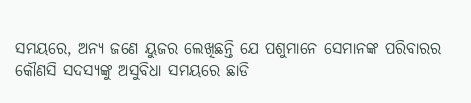ସମୟରେ, ଅନ୍ୟ ଜଣେ ୟୁଜର ଲେଖିଛନ୍ତି ଯେ ପଶୁମାନେ ସେମାନଙ୍କ ପରିବାରର କୌଣସି ସଦସ୍ୟଙ୍କୁ ଅସୁବିଧା ସମୟରେ ଛାଡି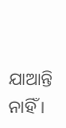ଯାଆନ୍ତି ନାହିଁ ।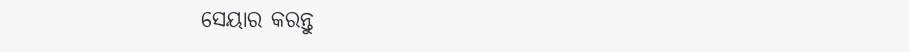ସେୟାର କରନ୍ତୁ